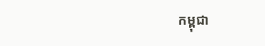កម្ពុជា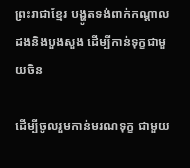ព្រះរាជាខ្មែរ បង្ហូតទង់ពាក់កណ្ដាលដងនិងបួងសួង ដើម្បីកាន់ទុក្ខជាមួយចិន

ដើម្បីចូលរួមកាន់មរណទុក្ខ ជាមួយ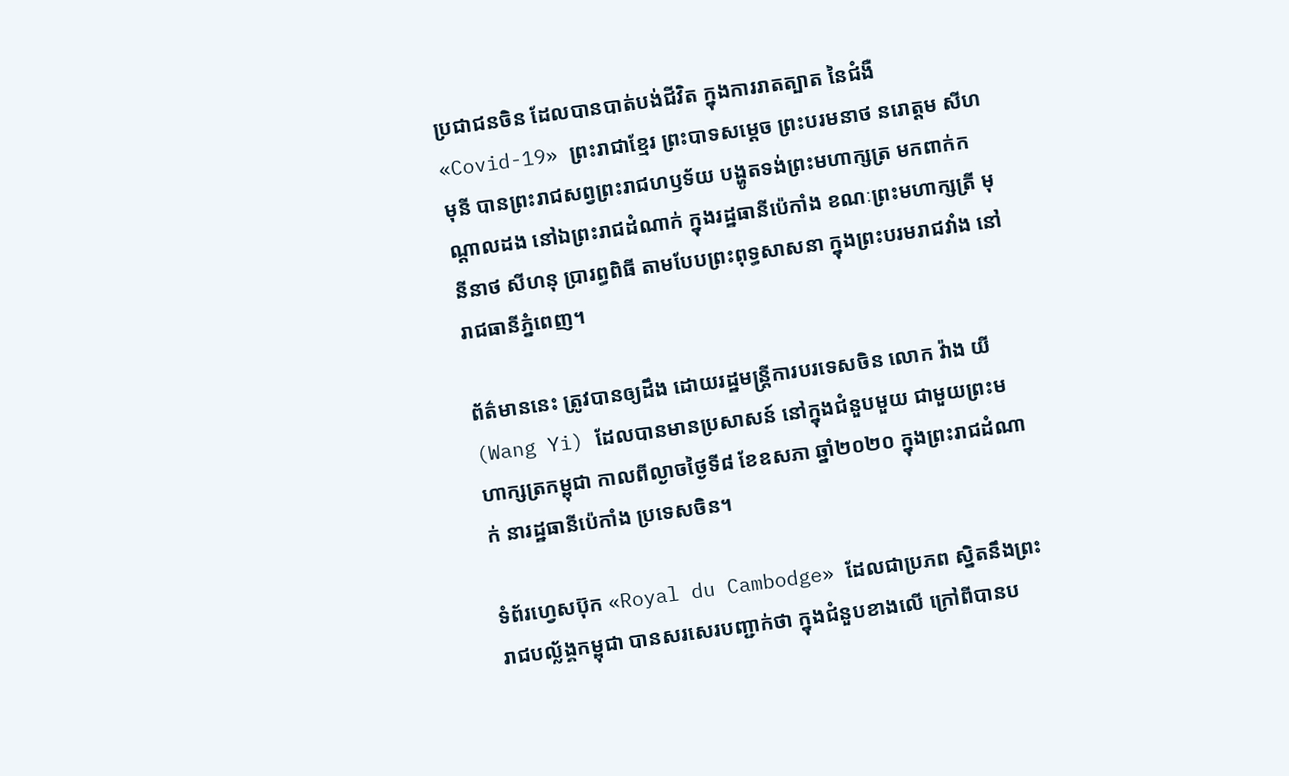ប្រជាជនចិន ដែលបានបាត់បង់ជីវិត ក្នុងការរាតត្បាត នៃជំងឺ«Covid-19» ព្រះរាជាខ្មែរ ព្រះបាទសម្តេច ព្រះបរមនាថ នរោត្តម សីហមុនី បានព្រះរាជសព្វព្រះរាជហឫទ័យ បង្ហូតទង់ព្រះមហាក្សត្រ មកពាក់កណ្ដាលដង នៅឯព្រះរាជដំណាក់ ក្នុងរដ្ឋធានីប៉េកាំង ខណៈព្រះមហាក្សត្រី មុនីនាថ សីហនុ ប្រារព្ធពិធី តាមបែបព្រះពុទ្ធសាសនា ក្នុងព្រះបរមរាជវាំង នៅរាជធានីភ្នំពេញ។

ព័ត៌មាននេះ ត្រូវបានឲ្យដឹង ដោយរដ្ឋមន្ត្រីការបរទេសចិន លោក វ៉ាង យី (Wang Yi) ដែលបានមានប្រសាសន៍ នៅក្នុងជំនួបមួយ ជាមួយព្រះមហាក្សត្រកម្ពុជា កាលពីល្ងាចថ្ងៃទី៨ ខែឧសភា ឆ្នាំ២០២០ ក្នុងព្រះរាជដំណាក់ នារដ្ឋធានីប៉េកាំង ប្រទេសចិន។

ទំព័រហ្វេសប៊ុក «Royal du Cambodge» ដែលជាប្រភព ស្និតនឹងព្រះរាជបល្ល័ង្គកម្ពុជា បានសរសេរបញ្ជាក់ថា ក្នុងជំនួបខាងលើ ក្រៅពីបានប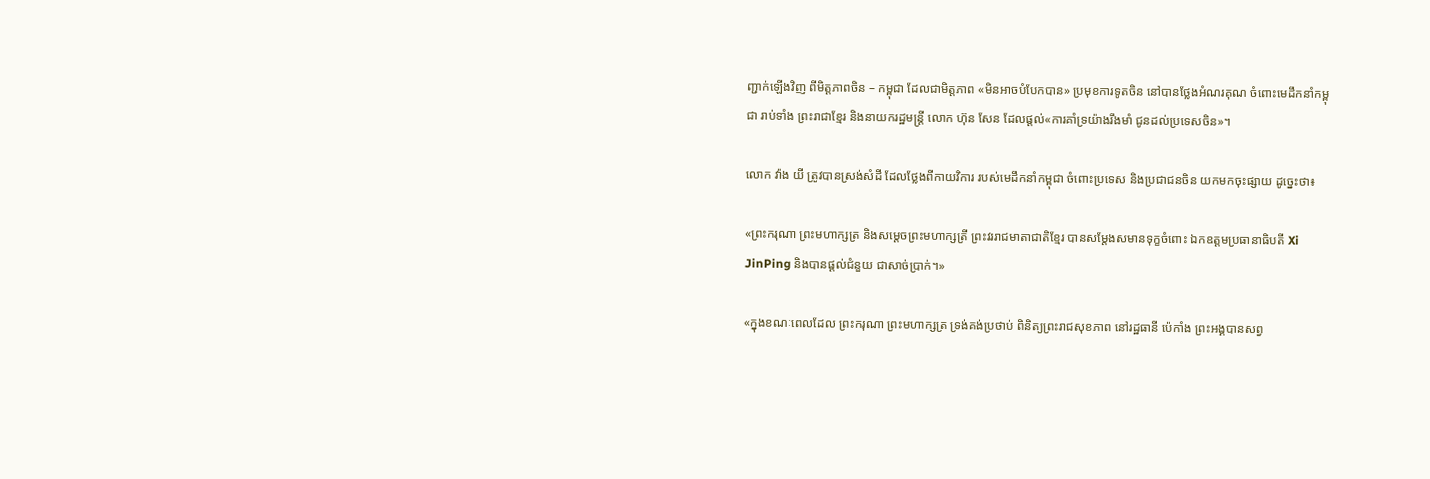ញ្ជាក់ឡើងវិញ ពីមិត្តភាពចិន – កម្ពុជា ដែលជាមិត្តភាព «មិនអាចបំបែកបាន» ប្រមុខការទូតចិន នៅបានថ្លែងអំណរគុណ ចំពោះមេដឹកនាំកម្ពុជា រាប់ទាំង ព្រះរាជាខ្មែរ និងនាយករដ្ឋមន្ត្រី លោក ហ៊ុន សែន ដែលផ្ដល់«ការគាំទ្រយ៉ាងរឹងមាំ ជូនដល់ប្រទេសចិន»។

លោក វ៉ាង យី ត្រូវបានស្រង់សំដី ដែលថ្លែងពីកាយវិការ របស់មេដឹកនាំកម្ពុជា ចំពោះប្រទេស និងប្រជាជនចិន យកមកចុះផ្សាយ ដូច្នេះថា៖

«ព្រះករុណា ព្រះមហាក្សត្រ និងសម្តេចព្រះមហាក្សត្រី ព្រះវររាជមាតាជាតិខ្មែរ បានសម្តែងសមានទុក្ខចំពោះ ឯកឧត្តមប្រធានាធិបតី Xi JinPing និងបានផ្តល់ជំនួយ ជាសាច់ប្រាក់។»

«ក្នុងខណៈពេលដែល ព្រះករុណា ព្រះមហាក្សត្រ ទ្រង់គង់ប្រថាប់ ពិនិត្យព្រះរាជសុខភាព នៅរដ្ឋធានី ប៉េកាំង ព្រះអង្គបានសព្វ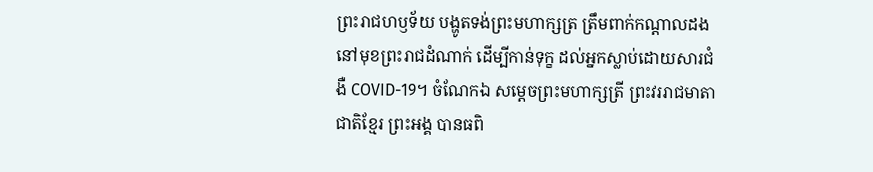ព្រះរាជហឫទ័យ បង្ហូតទង់ព្រះមហាក្សត្រ ត្រឹមពាក់កណ្តាលដង នៅមុខព្រះរាជដំណាក់ ដើម្បីកាន់ទុក្ខ ដល់អ្នកស្លាប់ដោយសារជំងឺ COVID-19។ ចំណែកឯ សម្តេចព្រះមហាក្សត្រី ព្រះវររាជមាតាជាតិខ្មែរ ព្រះអង្គ បានធពិ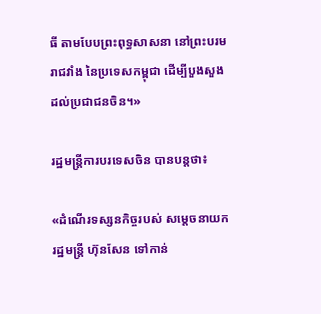ធី តាមបែបព្រះពុទ្ធសាសនា នៅព្រះបរមរាជវាំង នៃប្រទេសកម្ពុជា ដើម្បីបួងសួង ដល់ប្រជាជនចិន។»

រដ្ឋមន្ត្រីការបរទេសចិន បានបន្តថា៖

«ដំណើរទស្សនកិច្ចរបស់ សម្តេចនាយករដ្ឋមន្រ្តី ហ៊ុនសែន ទៅកាន់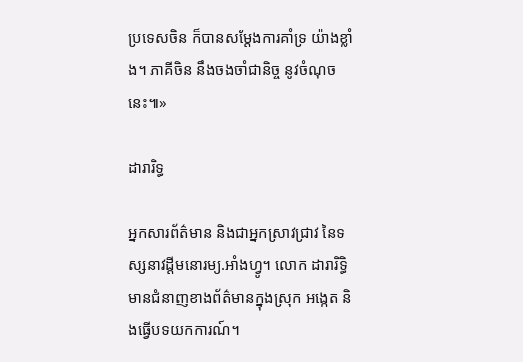ប្រទេសចិន ក៏បានសម្តែងការគាំទ្រ យ៉ាងខ្លាំង។ ភាគីចិន នឹងចងចាំជានិច្ច នូវចំណុចនេះ៕»

ដារារិទ្ធ

អ្នកសារព័ត៌មាន និងជាអ្នកស្រាវជ្រាវ នៃទស្សនាវដ្ដីមនោរម្យ.អាំងហ្វូ។ លោក ដារារិទ្ធិ មានជំនាញខាងព័ត៌មានក្នុងស្រុក អង្កេត និងធ្វើបទយកការណ៍។